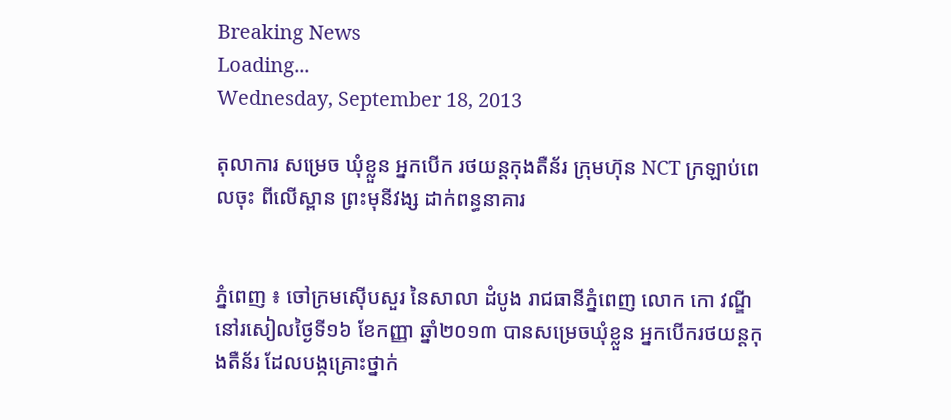Breaking News
Loading...
Wednesday, September 18, 2013

តុលាការ សម្រេច ឃុំខ្លួន អ្នកបើក រថយន្ដកុងតឺន័រ ក្រុមហ៊ុន NCT ក្រឡាប់ពេលចុះ ពីលើស្ពាន ព្រះមុនីវង្ស ដាក់ពន្ធនាគារ


ភ្នំពេញ ៖ ចៅក្រមស៊ើបសួរ នៃសាលា ដំបូង រាជធានីភ្នំពេញ លោក កោ វណ្ឌី នៅរសៀលថ្ងៃទី១៦ ខែកញ្ញា ឆ្នាំ២០១៣ បានសម្រេចឃុំខ្លួន អ្នកបើករថយន្ដកុងតឺន័រ ដែលបង្កគ្រោះថ្នាក់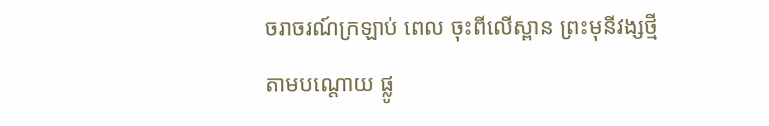ចរាចរណ៍ក្រឡាប់ ពេល ចុះពីលើស្ពាន ព្រះមុនីវង្សថ្មីតាមបណ្ដោយ ផ្លូ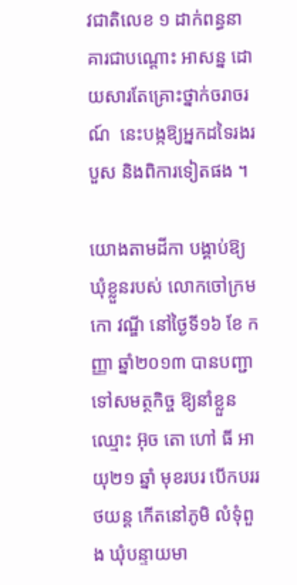វជាតិលេខ ១ ដាក់ពន្ធនាគារជាបណ្ដោះ អាសន្ន ដោយសារតែគ្រោះថ្នាក់ចរាចរណ៍  នេះបង្កឱ្យអ្នកដទៃរងរបួស និងពិការទៀតផង ។

យោងតាមដីកា បង្គាប់ឱ្យឃុំខ្លួនរបស់ លោកចៅក្រម កោ វណ្ឌី នៅថ្ងៃទី១៦ ខែ កញ្ញា ឆ្នាំ២០១៣ បានបញ្ជាទៅសមត្ថកិច្ច ឱ្យនាំខ្លួនឈ្មោះ អ៊ុច តោ ហៅ ធី អាយុ២១ ឆ្នាំ មុខរបរ បើកបររថយន្ដ កើតនៅភូមិ លំទុំពួង ឃុំបន្ទាយមា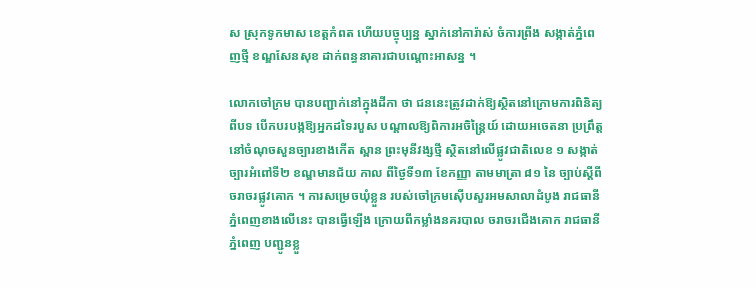ស ស្រុកទូកមាស ខេត្ដកំពត ហើយបច្ចុប្បន្ន ស្នាក់នៅការ៉ាស់ ចំការព្រីង សង្កាត់ភ្នំពេញថ្មី ខណ្ឌសែនសុខ ដាក់ពន្ធនាគារជាបណ្ដោះអាសន្ន ។

លោកចៅក្រម បានបញ្ជាក់នៅក្នុងដីកា ថា ជននេះត្រូវដាក់ឱ្យស្ថិតនៅក្រោមការពិនិត្យ ពីបទ បើកបរបង្កឱ្យអ្នកដទៃរបួស បណ្ដាលឱ្យពិការអចិន្ដ្រៃយ៍ ដោយអចេតនា ប្រព្រឹត្ដនៅចំណុចសួនច្បារខាងកើត ស្ពាន ព្រះមុនីវង្សថ្មី ស្ថិតនៅលើផ្លូវជាតិលេខ ១ សង្កាត់ច្បារអំពៅទី២ ខណ្ឌមានជ័យ កាល ពីថ្ងៃទី១៣ ខែកញ្ញា តាមមាត្រា ៨១ នៃ ច្បាប់ស្ដីពីចរាចរផ្លូវគោក ។ ការសម្រេចឃុំខ្លួន របស់ចៅក្រមស៊ើបសួរអមសាលាដំបូង រាជធានីភ្នំពេញខាងលើនេះ បានធ្វើឡើង ក្រោយពីកម្លាំងនគរបាល ចរាចរជើងគោក រាជធានីភ្នំពេញ បញ្ជូនខ្លួ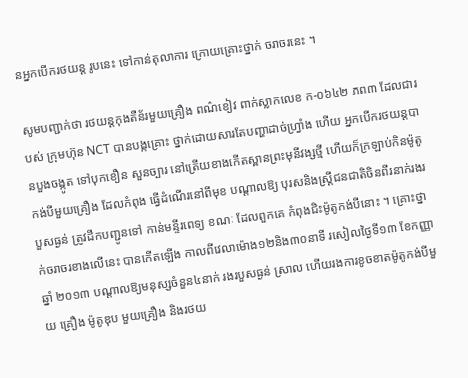នអ្នកបើករថយន្ដ រូបនេះ ទៅកាន់តុលាការ ក្រោយគ្រោះថ្នាក់ ចរាចរនេះ ។

សូមបញ្ជាក់ថា រថយន្ដកុងតឺន័រមួយគ្រឿង ពណ៌ខៀវ ពាក់ស្លាកលេខ ក-០៦៤២ ភព៣ ដែលជារបស់ ក្រុមហ៊ុន NCT បានបង្កគ្រោះ ថ្នាក់ដោយសារតែបញ្ហាដាច់ហ្វ្រាំង ហើយ អ្នកបើករថយន្ដបានបួងចង្កូត ទៅបុកខឿន សួនច្បារ នៅត្រើយខាងកើតស្ពានព្រះមុនីវង្សថ្មី ហើយក៏ក្រឡាប់កិនម៉ូតូកង់បីមួយគ្រឿង ដែលកំពុង ធ្វើដំណើរនៅពីមុខ បណ្ដាលឱ្យ បុរសនិងស្ដ្រីជនជាតិចិនពីរនាក់រងរបួសធ្ងន់ ត្រូវដឹកបញ្ជូនទៅ កាន់មន្ទីរពេទ្យ ខណៈ ដែលពួកគេ កំពុងជិះម៉ូតូកង់បីនោះ ។ គ្រោះថ្នាក់ចរាចរខាងលើនេះ បានកើតឡើង កាលពីវេលាម៉ោង១២និង៣០នាទី រសៀលថ្ងៃទី១៣ ខែកញ្ញា ឆ្នាំ ២០១៣ បណ្ដាលឱ្យមនុស្សចំនួន៤នាក់ រងរបួសធ្ងន់ ស្រាល ហើយរងការខូចខាតម៉ូតូកង់បីមួយ គ្រឿង ម៉ូតូឌុប មួយគ្រឿង និងរថយ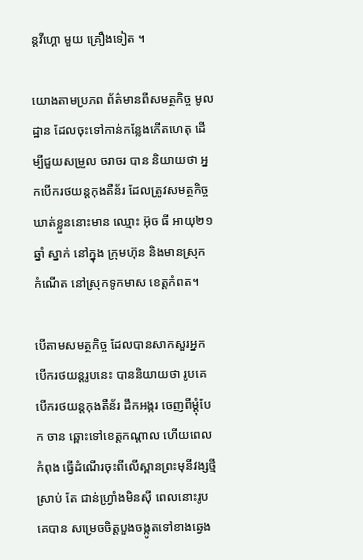ន្ដវីហ្គោ មួយ គ្រឿងទៀត ។

យោងតាមប្រភព ព័ត៌មានពីសមត្ថកិច្ច មូលដ្ឋាន ដែលចុះទៅកាន់កន្លែងកើតហេតុ ដើម្បីជួយសម្រួល ចរាចរ បាន និយាយថា អ្នកបើករថយន្ដកុងតឺន័រ ដែលត្រូវសមត្ថកិច្ចឃាត់ខ្លួននោះមាន ឈ្មោះ អ៊ុច ធី អាយុ២១ ឆ្នាំ ស្នាក់ នៅក្នុង ក្រុមហ៊ុន និងមានស្រុក កំណើត នៅស្រុកទូកមាស ខេត្ដកំពត។

បើតាមសមត្ថកិច្ច ដែលបានសាកសួរអ្នក បើករថយន្ដរូបនេះ បាននិយាយថា រូបគេ បើករថយន្ដកុងតឺន័រ ដឹកអង្ករ ចេញពីម្ដុំបែក ចាន ឆ្ពោះទៅខេត្ដកណ្ដាល ហើយពេលកំពុង ធ្វើដំណើរចុះពីលើស្ពានព្រះមុនីវង្សថ្មី ស្រាប់ តែ ជាន់ហ្វ្រាំងមិនស៊ី ពេលនោះរូបគេបាន សម្រេចចិត្ដបួងចង្កូតទៅខាងឆ្វេង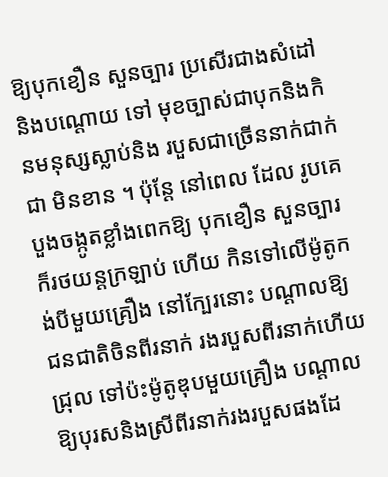ឱ្យបុកខឿន សួនច្បារ ប្រសើរជាងសំដៅ និងបណ្ដោយ ទៅ មុខច្បាស់ជាបុកនិងកិនមនុស្សស្លាប់និង របួសជាច្រើននាក់ជាក់ជា មិនខាន ។ ប៉ុន្ដែ នៅពេល ដែល រូបគេបួងចង្កូតខ្លាំងពេកឱ្យ បុកខឿន សួនច្បារ ក៏រថយន្ដក្រឡាប់ ហើយ កិនទៅលើម៉ូតូកង់បីមួយគ្រឿង នៅក្បែរនោះ បណ្ដាលឱ្យជនជាតិចិនពីរនាក់ រងរបួសពីរនាក់ហើយជ្រុល ទៅប៉ះម៉ូតូឌុបមួយគ្រឿង បណ្ដាល ឱ្យបុរសនិងស្រីពីរនាក់រងរបួសផងដែ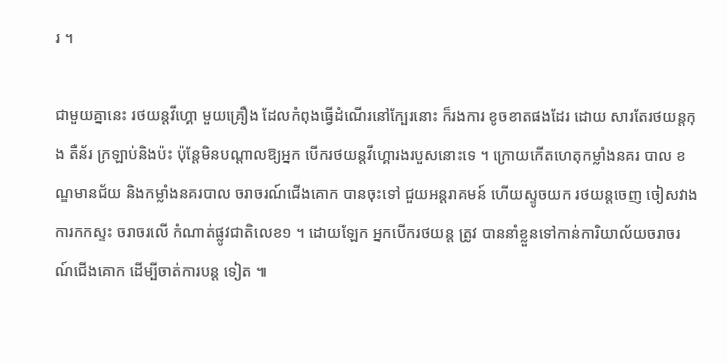រ ។

ជាមួយគ្នានេះ រថយន្ដវីហ្គោ មួយគ្រឿង ដែលកំពុងធ្វើដំណើរនៅក្បែរនោះ ក៏រងការ ខូចខាតផងដែរ ដោយ សារតែរថយន្ដកុង តឺន័រ ក្រឡាប់និងប៉ះ ប៉ុន្ដែមិនបណ្ដាលឱ្យអ្នក បើករថយន្ដវីហ្គោរងរបួសនោះទេ ។ ក្រោយកើតហេតុកម្លាំងនគរ បាល ខណ្ឌមានជ័យ និងកម្លាំងនគរបាល ចរាចរណ៍ជើងគោក បានចុះទៅ ជួយអន្ដរាគមន៍ ហើយស្ទូចយក រថយន្ដចេញ ចៀសវាងការកកស្ទះ ចរាចរលើ កំណាត់ផ្លូវជាតិលេខ១ ។ ដោយឡែក អ្នកបើករថយន្ដ ត្រូវ បាននាំខ្លួនទៅកាន់ការិយាល័យចរាចរណ៍ជើងគោក ដើម្បីចាត់ការបន្ត ទៀត ៕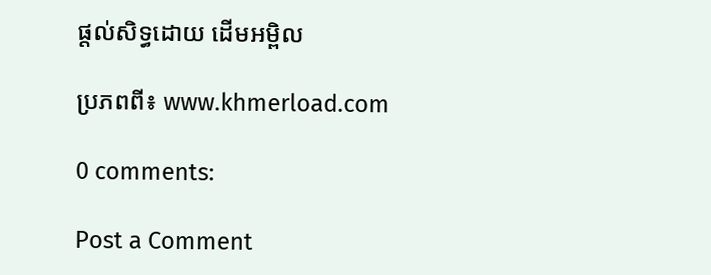ផ្តល់សិទ្ធដោយ ដើមអម្ពិល

ប្រភពពី៖ www.khmerload.com

0 comments:

Post a Comment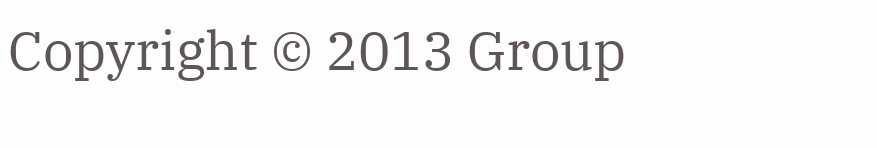Copyright © 2013 Group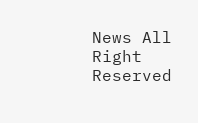News All Right Reserved